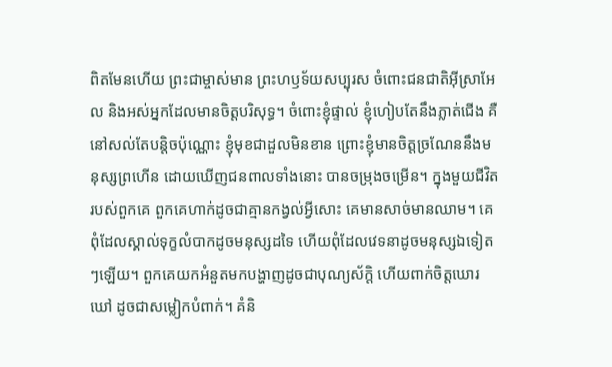ពិតមែនហើយ ព្រះជាម្ចាស់មាន ព្រះហឫទ័យសប្បុរស ចំពោះជនជាតិអ៊ីស្រាអែល និងអស់អ្នកដែលមានចិត្តបរិសុទ្ធ។ ចំពោះខ្ញុំផ្ទាល់ ខ្ញុំហៀបតែនឹងភ្លាត់ជើង គឺនៅសល់តែបន្តិចប៉ុណ្ណោះ ខ្ញុំមុខជាដួលមិនខាន ព្រោះខ្ញុំមានចិត្តច្រណែននឹងមនុស្សព្រហើន ដោយឃើញជនពាលទាំងនោះ បានចម្រុងចម្រើន។ ក្នុងមួយជីវិតរបស់ពួកគេ ពួកគេហាក់ដូចជាគ្មានកង្វល់អ្វីសោះ គេមានសាច់មានឈាម។ គេពុំដែលស្គាល់ទុក្ខលំបាកដូចមនុស្សដទៃ ហើយពុំដែលវេទនាដូចមនុស្សឯទៀតៗឡើយ។ ពួកគេយកអំនួតមកបង្ហាញដូចជាបុណ្យស័ក្ដិ ហើយពាក់ចិត្តឃោរឃៅ ដូចជាសម្លៀកបំពាក់។ គំនិ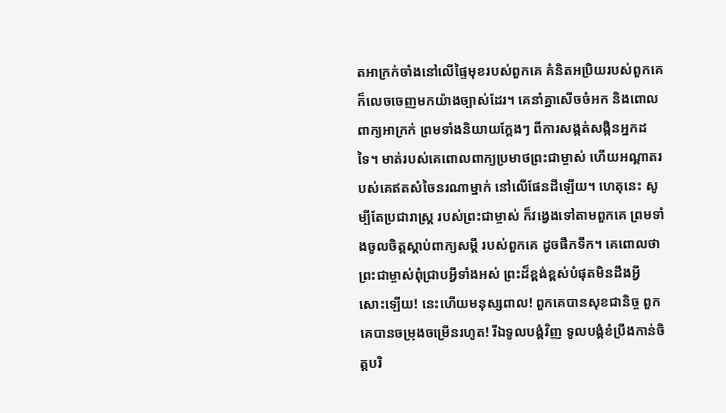តអាក្រក់ចាំងនៅលើផ្ទៃមុខរបស់ពួកគេ គំនិតអប្រិយរបស់ពួកគេ ក៏លេចចេញមកយ៉ាងច្បាស់ដែរ។ គេនាំគ្នាសើចចំអក និងពោលពាក្យអាក្រក់ ព្រមទាំងនិយាយក្ដែងៗ ពីការសង្កត់សង្កិនអ្នកដទៃ។ មាត់របស់គេពោលពាក្យប្រមាថព្រះជាម្ចាស់ ហើយអណ្ដាតរបស់គេឥតសំចៃនរណាម្នាក់ នៅលើផែនដីឡើយ។ ហេតុនេះ សូម្បីតែប្រជារាស្ដ្រ របស់ព្រះជាម្ចាស់ ក៏វង្វេងទៅតាមពួកគេ ព្រមទាំងចូលចិត្តស្ដាប់ពាក្យសម្ដី របស់ពួកគេ ដូចផឹកទឹក។ គេពោលថា ព្រះជាម្ចាស់ពុំជ្រាបអ្វីទាំងអស់ ព្រះដ៏ខ្ពង់ខ្ពស់បំផុតមិនដឹងអ្វីសោះឡើយ! នេះហើយមនុស្សពាល! ពួកគេបានសុខជានិច្ច ពួកគេបានចម្រុងចម្រើនរហូត! រីឯទូលបង្គំវិញ ទូលបង្គំខំប្រឹងកាន់ចិត្តបរិ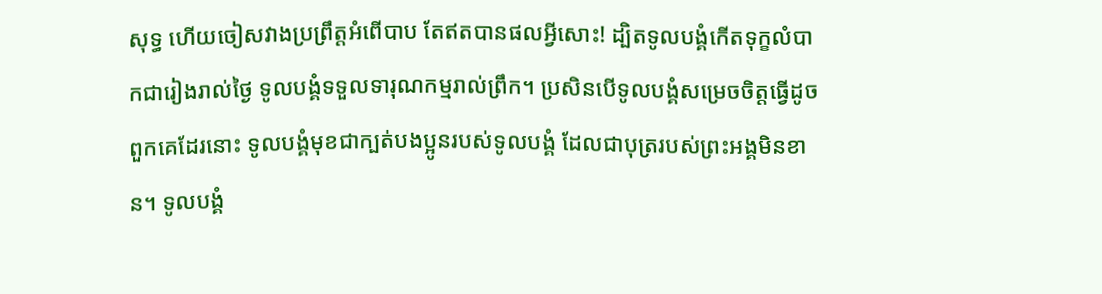សុទ្ធ ហើយចៀសវាងប្រព្រឹត្តអំពើបាប តែឥតបានផលអ្វីសោះ! ដ្បិតទូលបង្គំកើតទុក្ខលំបាកជារៀងរាល់ថ្ងៃ ទូលបង្គំទទួលទារុណកម្មរាល់ព្រឹក។ ប្រសិនបើទូលបង្គំសម្រេចចិត្តធ្វើដូចពួកគេដែរនោះ ទូលបង្គំមុខជាក្បត់បងប្អូនរបស់ទូលបង្គំ ដែលជាបុត្ររបស់ព្រះអង្គមិនខាន។ ទូលបង្គំ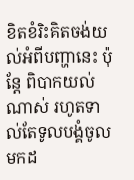ខិតខំរិះគិតចង់យល់អំពីបញ្ហានេះ ប៉ុន្តែ ពិបាកយល់ណាស់ រហូតទាល់តែទូលបង្គំចូលមកដ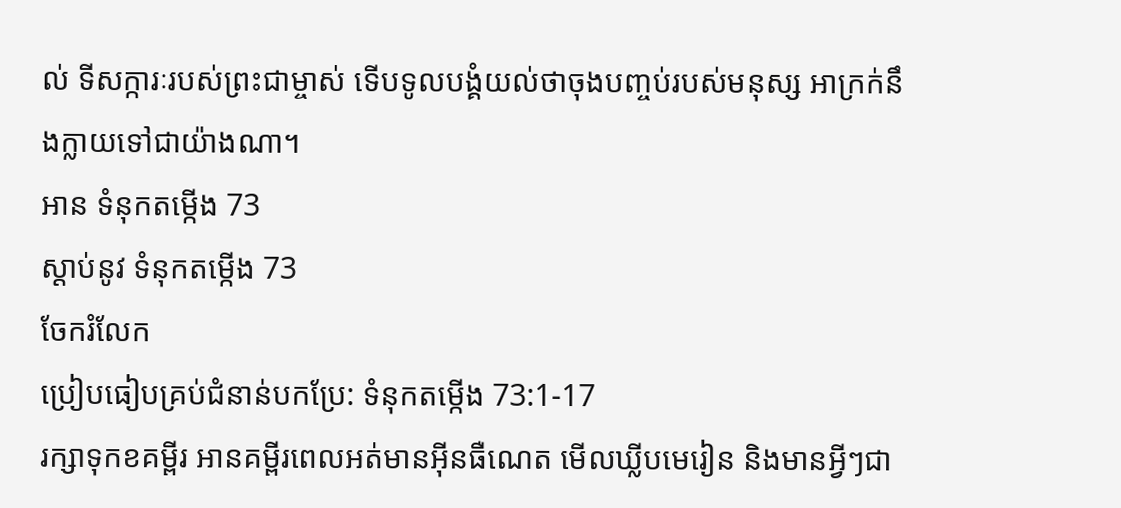ល់ ទីសក្ការៈរបស់ព្រះជាម្ចាស់ ទើបទូលបង្គំយល់ថាចុងបញ្ចប់របស់មនុស្ស អាក្រក់នឹងក្លាយទៅជាយ៉ាងណា។
អាន ទំនុកតម្កើង 73
ស្ដាប់នូវ ទំនុកតម្កើង 73
ចែករំលែក
ប្រៀបធៀបគ្រប់ជំនាន់បកប្រែ: ទំនុកតម្កើង 73:1-17
រក្សាទុកខគម្ពីរ អានគម្ពីរពេលអត់មានអ៊ីនធឺណេត មើលឃ្លីបមេរៀន និងមានអ្វីៗជា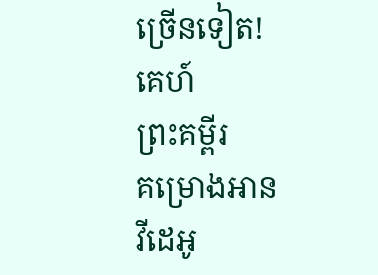ច្រើនទៀត!
គេហ៍
ព្រះគម្ពីរ
គម្រោងអាន
វីដេអូ